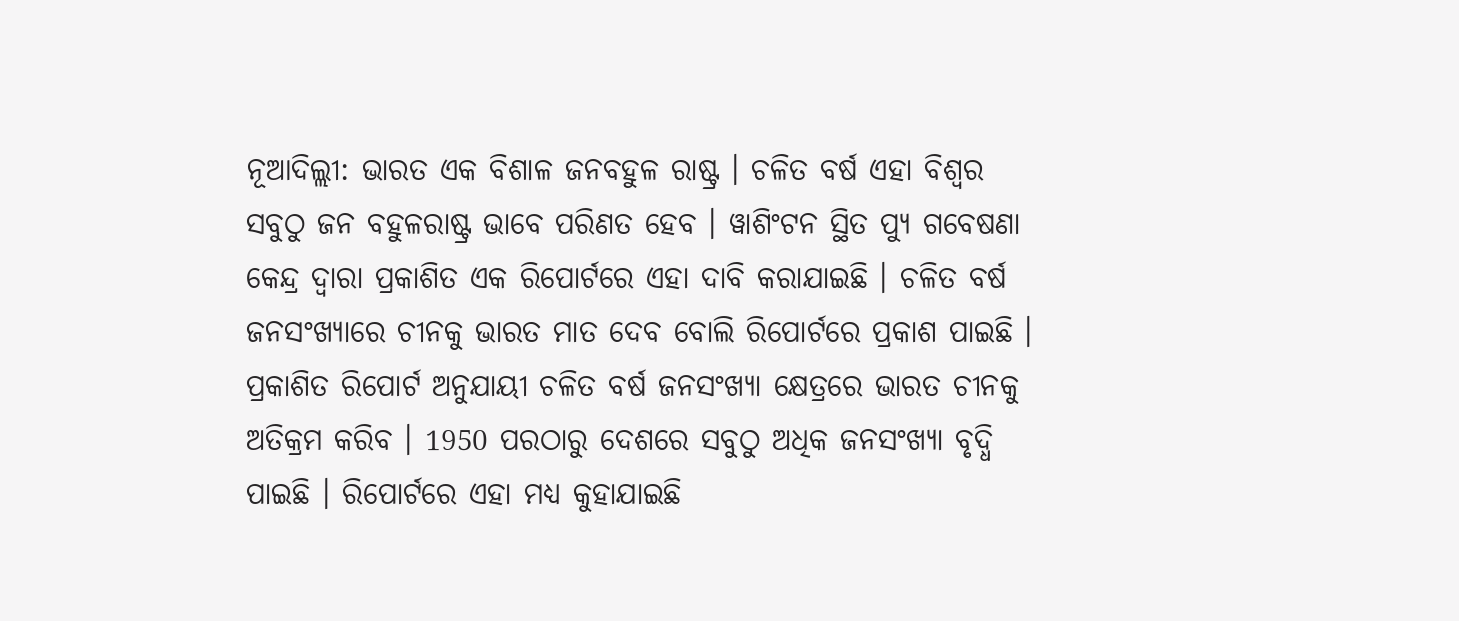ନୂଆଦିଲ୍ଲୀ: ଭାରତ ଏକ ବିଶାଳ ଜନବହୁଳ ରାଷ୍ଟ୍ର । ଚଳିତ ବର୍ଷ ଏହା ବିଶ୍ବର ସବୁଠୁ ଜନ ବହୁଳରାଷ୍ଟ୍ର ଭାବେ ପରିଣତ ହେବ । ୱାଶିଂଟନ ସ୍ଥିତ ପ୍ୟୁ ଗବେଷଣା କେନ୍ଦ୍ର ଦ୍ବାରା ପ୍ରକାଶିତ ଏକ ରିପୋର୍ଟରେ ଏହା ଦାବି କରାଯାଇଛି । ଚଳିତ ବର୍ଷ ଜନସଂଖ୍ୟାରେ ଚୀନକୁ ଭାରତ ମାତ ଦେବ ବୋଲି ରିପୋର୍ଟରେ ପ୍ରକାଶ ପାଇଛି ।
ପ୍ରକାଶିତ ରିପୋର୍ଟ ଅନୁଯାୟୀ ଚଳିତ ବର୍ଷ ଜନସଂଖ୍ୟା କ୍ଷେତ୍ରରେ ଭାରତ ଚୀନକୁ ଅତିକ୍ରମ କରିବ । 1950 ପରଠାରୁ ଦେଶରେ ସବୁଠୁ ଅଧିକ ଜନସଂଖ୍ୟା ବୃଦ୍ଧି ପାଇଛି । ରିପୋର୍ଟରେ ଏହା ମଧ୍ୟ କୁହାଯାଇଛି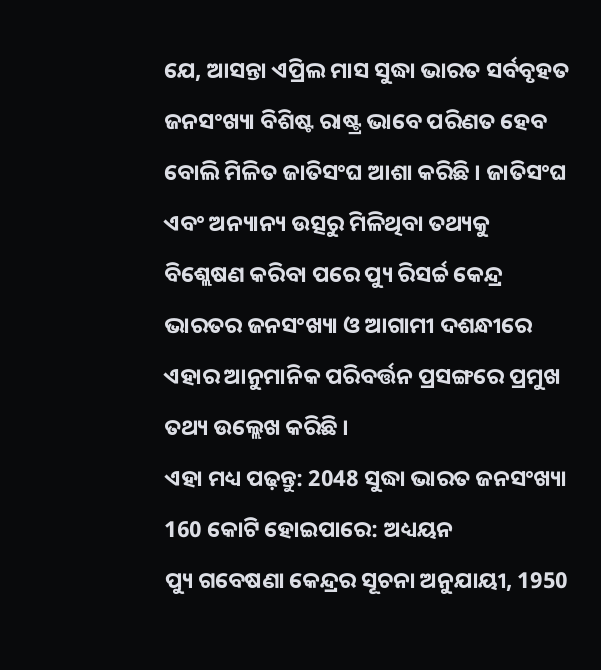ଯେ, ଆସନ୍ତା ଏପ୍ରିଲ ମାସ ସୁଦ୍ଧା ଭାରତ ସର୍ବବୃହତ ଜନସଂଖ୍ୟା ବିଶିଷ୍ଟ ରାଷ୍ଟ୍ର ଭାବେ ପରିଣତ ହେବ ବୋଲି ମିଳିତ ଜାତିସଂଘ ଆଶା କରିଛି । ଜାତିସଂଘ ଏବଂ ଅନ୍ୟାନ୍ୟ ଉତ୍ସରୁ ମିଳିଥିବା ତଥ୍ୟକୁ ବିଶ୍ଲେଷଣ କରିବା ପରେ ପ୍ୟୁ ରିସର୍ଚ୍ଚ କେନ୍ଦ୍ର ଭାରତର ଜନସଂଖ୍ୟା ଓ ଆଗାମୀ ଦଶନ୍ଧୀରେ ଏହାର ଆନୁମାନିକ ପରିବର୍ତ୍ତନ ପ୍ରସଙ୍ଗରେ ପ୍ରମୁଖ ତଥ୍ୟ ଉଲ୍ଲେଖ କରିଛି ।
ଏହା ମଧ୍ୟ ପଢ଼ନ୍ତୁ: 2048 ସୁଦ୍ଧା ଭାରତ ଜନସଂଖ୍ୟା 160 କୋଟି ହୋଇପାରେ: ଅଧ୍ୟୟନ
ପ୍ୟୁ ଗବେଷଣା କେନ୍ଦ୍ରର ସୂଚନା ଅନୁଯାୟୀ, 1950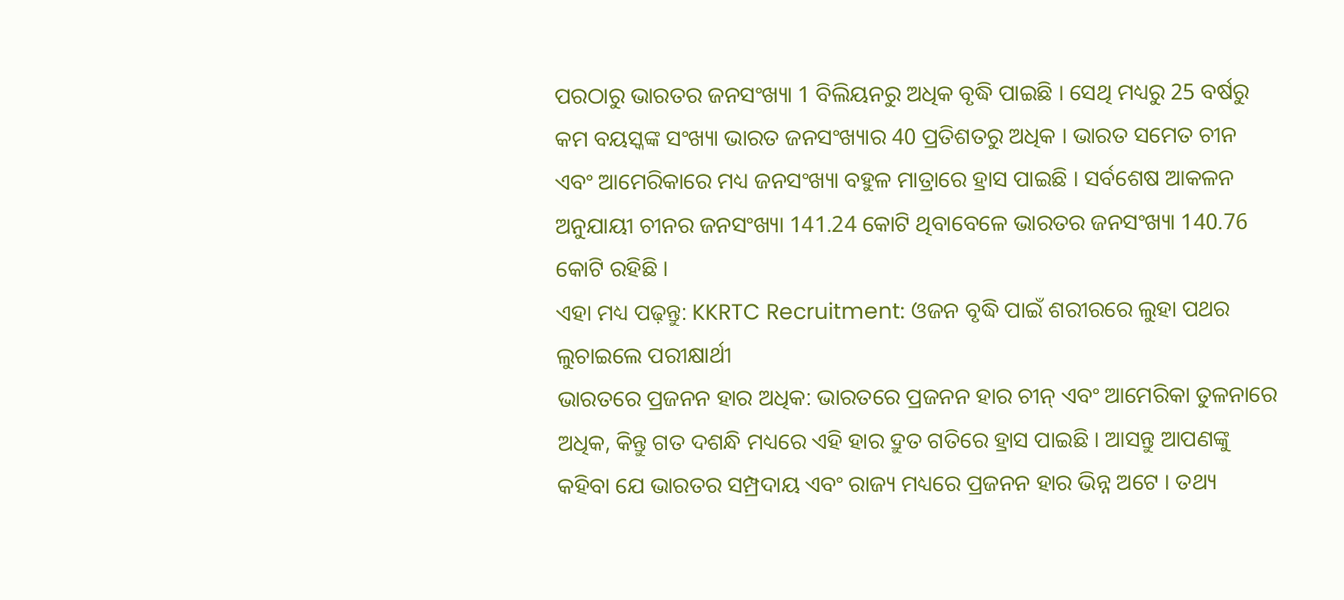ପରଠାରୁ ଭାରତର ଜନସଂଖ୍ୟା 1 ବିଲିୟନରୁ ଅଧିକ ବୃଦ୍ଧି ପାଇଛି । ସେଥି ମଧ୍ୟରୁ 25 ବର୍ଷରୁ କମ ବୟସ୍କଙ୍କ ସଂଖ୍ୟା ଭାରତ ଜନସଂଖ୍ୟାର 40 ପ୍ରତିଶତରୁ ଅଧିକ । ଭାରତ ସମେତ ଚୀନ ଏବଂ ଆମେରିକାରେ ମଧ୍ୟ ଜନସଂଖ୍ୟା ବହୁଳ ମାତ୍ରାରେ ହ୍ରାସ ପାଇଛି । ସର୍ବଶେଷ ଆକଳନ ଅନୁଯାୟୀ ଚୀନର ଜନସଂଖ୍ୟା 141.24 କୋଟି ଥିବାବେଳେ ଭାରତର ଜନସଂଖ୍ୟା 140.76 କୋଟି ରହିଛି ।
ଏହା ମଧ୍ୟ ପଢ଼ନ୍ତୁ: KKRTC Recruitment: ଓଜନ ବୃଦ୍ଧି ପାଇଁ ଶରୀରରେ ଲୁହା ପଥର ଲୁଚାଇଲେ ପରୀକ୍ଷାର୍ଥୀ
ଭାରତରେ ପ୍ରଜନନ ହାର ଅଧିକ: ଭାରତରେ ପ୍ରଜନନ ହାର ଚୀନ୍ ଏବଂ ଆମେରିକା ତୁଳନାରେ ଅଧିକ, କିନ୍ତୁ ଗତ ଦଶନ୍ଧି ମଧ୍ୟରେ ଏହି ହାର ଦ୍ରୁତ ଗତିରେ ହ୍ରାସ ପାଇଛି । ଆସନ୍ତୁ ଆପଣଙ୍କୁ କହିବା ଯେ ଭାରତର ସମ୍ପ୍ରଦାୟ ଏବଂ ରାଜ୍ୟ ମଧ୍ୟରେ ପ୍ରଜନନ ହାର ଭିନ୍ନ ଅଟେ । ତଥ୍ୟ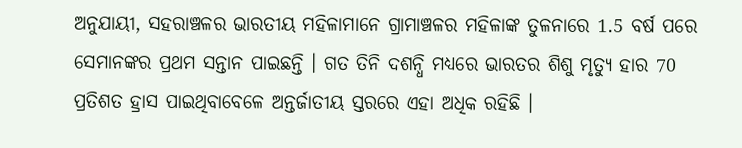ଅନୁଯାୟୀ, ସହରାଞ୍ଚଳର ଭାରତୀୟ ମହିଳାମାନେ ଗ୍ରାମାଞ୍ଚଳର ମହିଳାଙ୍କ ତୁଳନାରେ 1.5 ବର୍ଷ ପରେ ସେମାନଙ୍କର ପ୍ରଥମ ସନ୍ତାନ ପାଇଛନ୍ତି । ଗତ ତିନି ଦଶନ୍ଧି ମଧ୍ୟରେ ଭାରତର ଶିଶୁ ମୃତ୍ୟୁ ହାର 70 ପ୍ରତିଶତ ହ୍ରାସ ପାଇଥିବାବେଳେ ଅନ୍ତର୍ଜାତୀୟ ସ୍ତରରେ ଏହା ଅଧିକ ରହିଛି ।